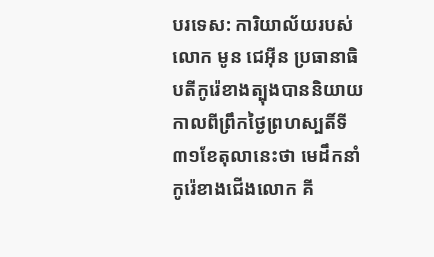បរទេស: ការិយាល័យរបស់លោក មូន ជេអ៊ីន ប្រធានាធិបតីកូរ៉េខាងត្បុងបាននិយាយ កាលពីព្រឹកថ្ងៃព្រហស្បតិ៍ទី៣១ខែតុលានេះថា មេដឹកនាំកូរ៉េខាងជើងលោក គី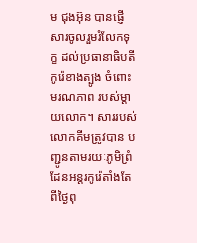ម ជុងអ៊ុន បានផ្ញើសារចូលរួមរំលែកទុក្ខ ដល់ប្រធានាធិបតីកូរ៉េខាងត្បូង ចំពោះមរណភាព របស់ម្ដាយលោក។ សាររបស់លោកគីមត្រូវបាន បញ្ជូនតាមរយៈភូមិព្រំដែនអន្តរកូរ៉េតាំងតែពីថ្ងៃពុ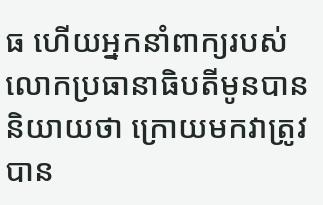ធ ហើយអ្នកនាំពាក្យរបស់ លោកប្រធានាធិបតីមូនបាននិយាយថា ក្រោយមកវាត្រូវបាន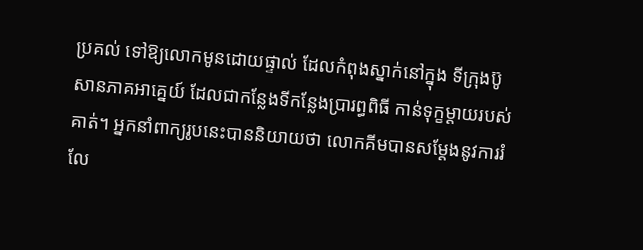ប្រគល់ ទៅឱ្យលោកមូនដោយផ្ទាល់ ដែលកំពុងស្នាក់នៅក្នុង ទីក្រុងប៊ូសានភាគអាគ្នេយ៍ ដែលជាកន្លែងទីកន្លែងប្រារព្ធពិធី កាន់ទុក្ខម្តាយរបស់គាត់។ អ្នកនាំពាក្យរូបនេះបាននិយាយថា លោកគីមបានសម្តែងនូវការរំលែ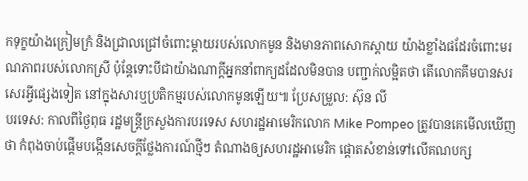កទុក្ខយ៉ាងក្រៀមក្រំ និងជ្រាលជ្រៅចំពោះម្ដាយរបស់លោកមូន និងមានភាពសោកស្តាយ យ៉ាងខ្លាំងផដែរចំពោះមរណភាពរបស់លោកស្រី ប៉ុន្តែទោះបីជាយ៉ាងណាក្តីអ្នកនាំពាក្យដដែលមិនបាន បញ្ជាក់លម្អិតថា តើលោកគីមបានសរសេរអ្វីផ្សេងទៀត នៅក្នុងសារឬប្រតិកម្មរបស់លោកមូនឡើយ៕ ប្រែសម្រួល: ស៊ុន លី
បរទេស: កាលពីថ្ងៃពុធ រដ្ឋមន្រ្តីក្រសួងការបរទេស សហរដ្ឋអាមេរិកលោក Mike Pompeo ត្រូវបានគេមើលឃើញថា កំពុងចាប់ផ្តើមបង្កើនសេចក្តីថ្លែងការណ៍ថ្មីៗ តំណាងឲ្យសហរដ្ឋអាមេរិក ផ្តោតសំខាន់ទៅលើគណបក្ស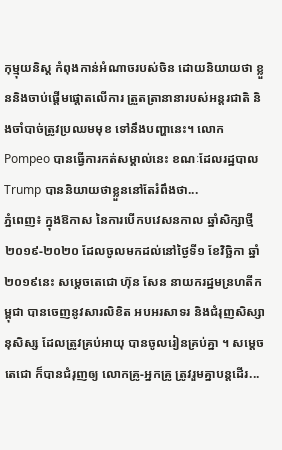កុម្មុយនិស្ត កំពុងកាន់អំណាចរបស់ចិន ដោយនិយាយថា ខ្លួននិងចាប់ផ្តើមផ្តោតលើការ ត្រួតត្រានានារបស់អន្តរជាតិ និងចាំបាច់ត្រូវប្រឈមមុខ ទៅនឹងបញ្ហានេះ។ លោក Pompeo បានធ្វើការកត់សម្គាល់នេះ ខណៈដែលរដ្ឋបាល Trump បាននិយាយថាខ្លួននៅតែរំពឹងថា...
ភ្នំពេញ៖ ក្នុងឱកាស នៃការបើកបវេសនកាល ឆ្នាំសិក្សាថ្មី ២០១៩-២០២០ ដែលចូលមកដល់នៅថ្ងៃទី១ ខែវិច្ឆិកា ឆ្នាំ២០១៩នេះ សម្ដេចតេជោ ហ៊ុន សែន នាយករដ្ឋមន្រហតីកម្ពុជា បានចេញនូវសារលិខិត អបអរសាទរ និងជំរុញសិស្សានុសិស្ស ដែលត្រូវគ្រប់អាយុ បានចូលរៀនគ្រប់គ្នា ។ សម្តេចតេជោ ក៏បានជំរុញឲ្យ លោកគ្រូ-អ្នកគ្រូ ត្រូវរួមគ្នាបន្តដើរ...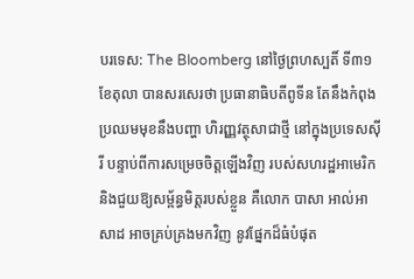បរទេស: The Bloomberg នៅថ្ងៃព្រហស្បតិ៍ ទី៣១ ខែតុលា បានសរសេរថា ប្រធានាធិបតីពូទីន តែនឹងកំពុងប្រឈមមុខនឹងបញ្ហា ហិរញ្ញវត្ថុសាជាថ្មី នៅក្នុងប្រទេសស៊ីរី បន្ទាប់ពីការសម្រេចចិត្តឡើងវិញ របស់សហរដ្ឋអាមេរិក និងជួយឱ្យសម្ព័ន្ធមិត្តរបស់ខ្លួន គឺលោក បាសា អាល់អាសាដ អាចគ្រប់គ្រងមកវិញ នូវផ្នែកដ៏ធំបំផុត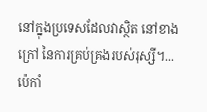នៅក្នុងប្រទេសដែលវាស្ថិត នៅខាងក្រៅ នៃការគ្រប់គ្រងរបស់រុស្សី។...
ប៉េកាំ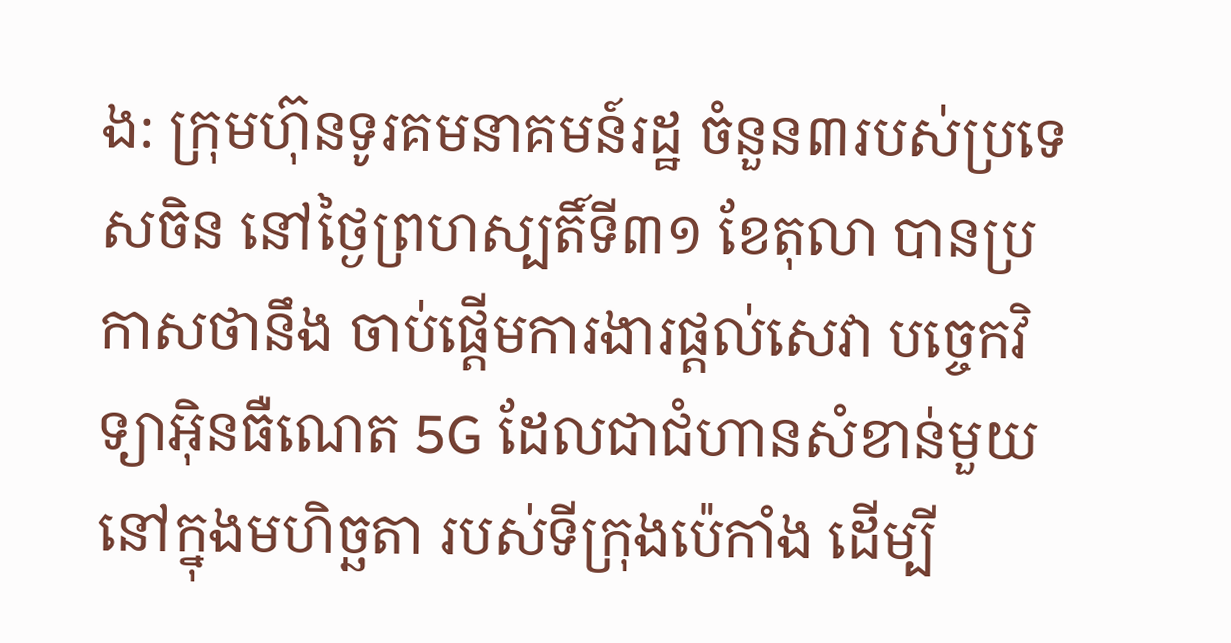ង: ក្រុមហ៊ុនទូរគមនាគមន៍រដ្ឋ ចំនួន៣របស់ប្រទេសចិន នៅថ្ងៃព្រហស្បតិ៍ទី៣១ ខែតុលា បានប្រកាសថានឹង ចាប់ផ្តើមការងារផ្តល់សេវា បច្ចេកវិទ្យាអ៊ិនធឺណេត 5G ដែលជាជំហានសំខាន់មួយ នៅក្នុងមហិច្ឆតា របស់ទីក្រុងប៉េកាំង ដើម្បី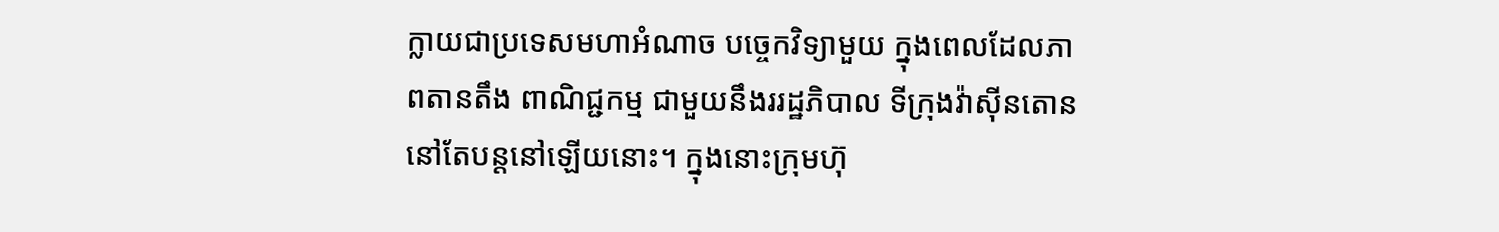ក្លាយជាប្រទេសមហាអំណាច បច្ចេកវិទ្យាមួយ ក្នុងពេលដែលភាពតានតឹង ពាណិជ្ជកម្ម ជាមួយនឹងររដ្ឋភិបាល ទីក្រុងវ៉ាស៊ីនតោន នៅតែបន្តនៅឡើយនោះ។ ក្នុងនោះក្រុមហ៊ុ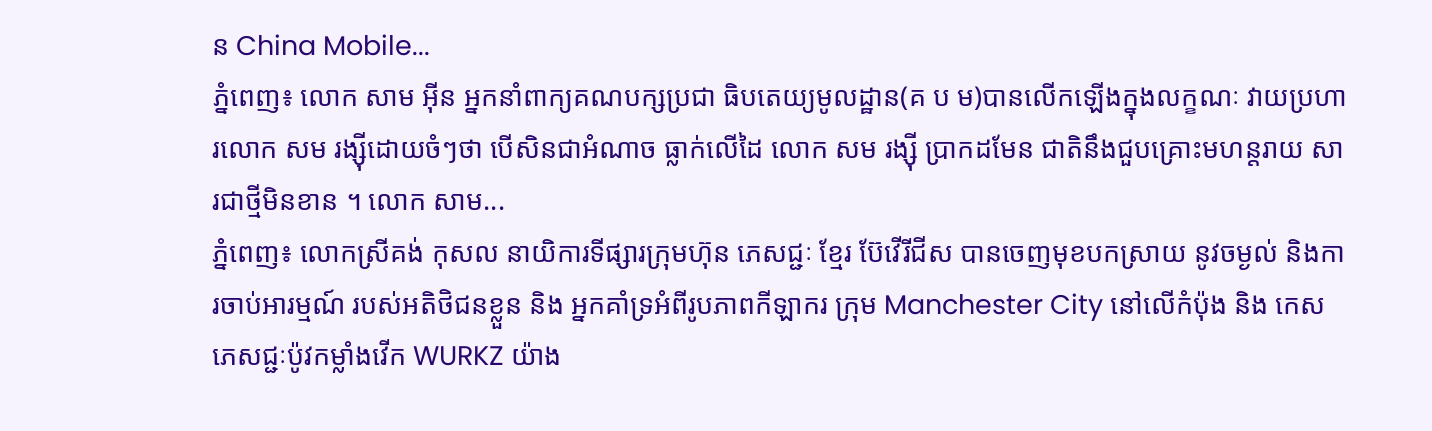ន China Mobile...
ភ្នំពេញ៖ លោក សាម អ៊ីន អ្នកនាំពាក្យគណបក្សប្រជា ធិបតេយ្យមូលដ្ឋាន(គ ប ម)បានលើកឡើងក្នុងលក្ខណៈ វាយប្រហារលោក សម រង្ស៊ីដោយចំៗថា បើសិនជាអំណាច ធ្លាក់លើដៃ លោក សម រង្ស៊ី ប្រាកដមែន ជាតិនឹងជួបគ្រោះមហន្តរាយ សារជាថ្មីមិនខាន ។ លោក សាម...
ភ្នំពេញ៖ លោកស្រីគង់ កុសល នាយិការទីផ្សារក្រុមហ៊ុន ភេសជ្ជៈ ខ្មែរ ប៊ែវើរីជីស បានចេញមុខបកស្រាយ នូវចម្ងល់ និងការចាប់អារម្មណ៍ របស់អតិថិជនខ្លួន និង អ្នកគាំទ្រអំពីរូបភាពកីឡាករ ក្រុម Manchester City នៅលើកំប៉ុង និង កេសភេសជ្ជៈប៉ូវកម្លាំងវើក WURKZ យ៉ាង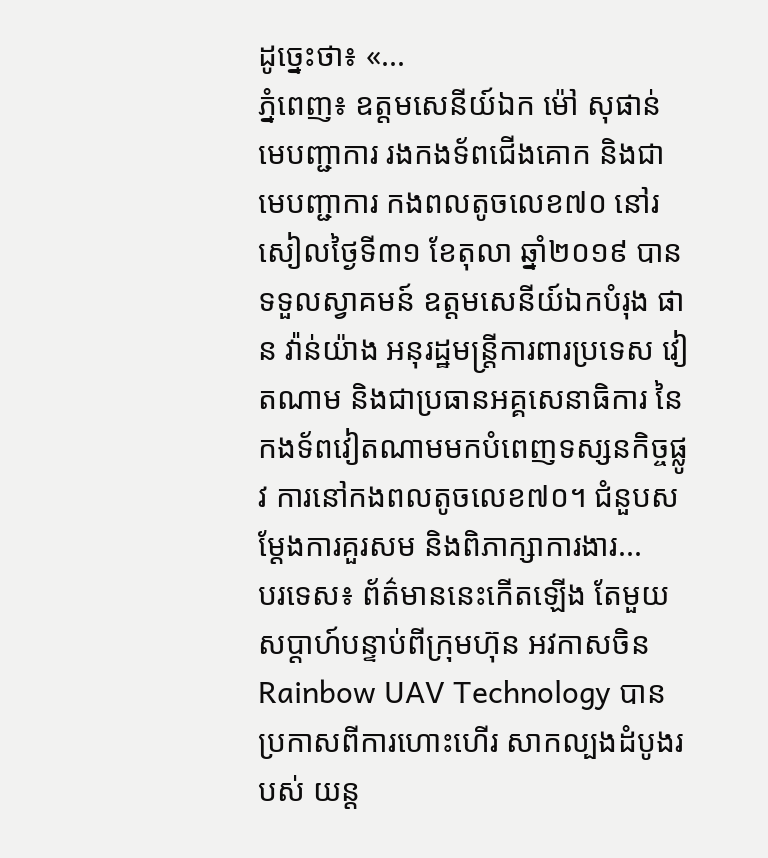ដូច្នេះថា៖ «...
ភ្នំពេញ៖ ឧត្តមសេនីយ៍ឯក ម៉ៅ សុផាន់ មេបញ្ជាការ រងកងទ័ពជើងគោក និងជាមេបញ្ជាការ កងពលតូចលេខ៧០ នៅរសៀលថ្ងៃទី៣១ ខែតុលា ឆ្នាំ២០១៩ បានទទួលស្វាគមន៍ ឧត្តមសេនីយ៍ឯកបំរុង ផាន វ៉ាន់យ៉ាង អនុរដ្ឋមន្ត្រីការពារប្រទេស វៀតណាម និងជាប្រធានអគ្គសេនាធិការ នៃកងទ័ពវៀតណាមមកបំពេញទស្សនកិច្ចផ្លូវ ការនៅកងពលតូចលេខ៧០។ ជំនួបសម្ដែងការគួរសម និងពិភាក្សាការងារ...
បរទេស៖ ព័ត៌មាននេះកើតឡើង តែមួយសប្តាហ៍បន្ទាប់ពីក្រុមហ៊ុន អវកាសចិន Rainbow UAV Technology បានប្រកាសពីការហោះហើរ សាកល្បងដំបូងរបស់ យន្ដ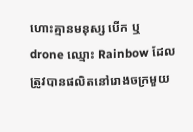ហោះគ្មានមនុស្ស បើក ឬ drone ឈ្មោះ Rainbow ដែលត្រូវបានផលិតនៅរោងចក្រមួយ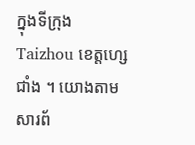ក្នុងទីក្រុង Taizhou ខេត្តហ្សេជាំង ។ យោងតាមសារព័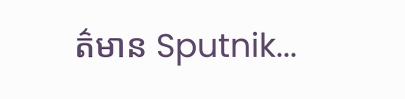ត៌មាន Sputnik...